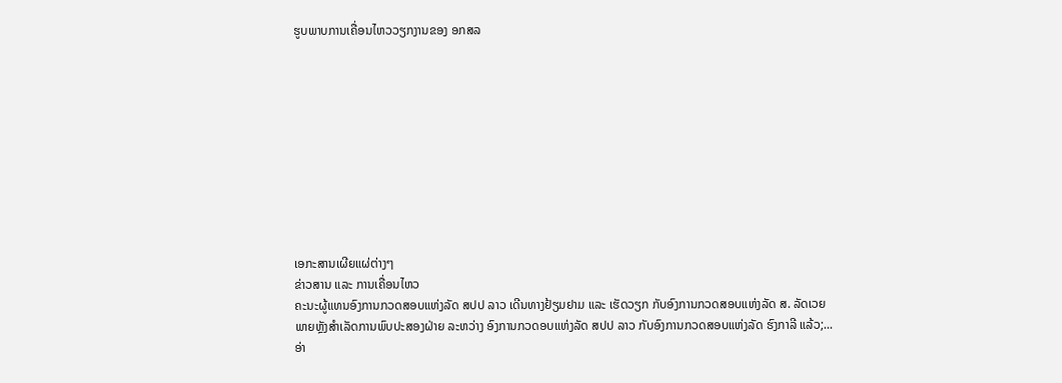ຮູບພາບການເຄື່ອນໄຫວວຽກງານຂອງ ອກສລ










ເອກະສານເຜີຍແຜ່ຕ່າງໆ
ຂ່າວສານ ແລະ ການເຄື່ອນໄຫວ
ຄະນະຜູ້ແທນອົງການກວດສອບແຫ່ງລັດ ສປປ ລາວ ເດີນທາງຢ້ຽມຢາມ ແລະ ເຮັດວຽກ ກັບອົງການກວດສອບແຫ່ງລັດ ສ. ລັດເວຍ
ພາຍຫຼັງສຳເລັດການພົບປະສອງຝ່າຍ ລະຫວ່າງ ອົງການກວດອບແຫ່ງລັດ ສປປ ລາວ ກັບອົງການກວດສອບແຫ່ງລັດ ຮົງກາລີ ແລ້ວ;...
ອ່າ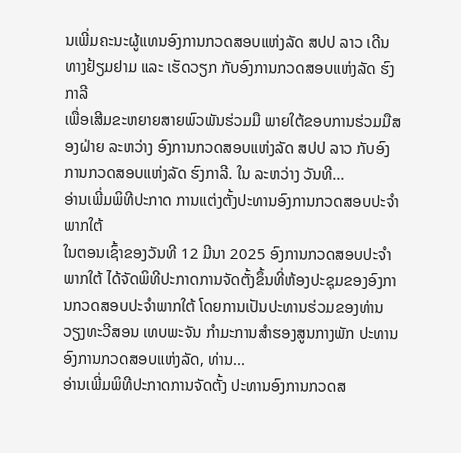ນເພີ່ມຄະນະຜູ້ແທນອົງການກວດສອບແຫ່ງລັດ ສປປ ລາວ ເດີນທາງຢ້ຽມຢາມ ແລະ ເຮັດວຽກ ກັບອົງການກວດສອບແຫ່ງລັດ ຮົງກາລີ
ເພື່ອເສີມຂະຫຍາຍສາຍພົວພັນຮ່ວມມື ພາຍໃຕ້ຂອບການຮ່ວມມືສອງຝ່າຍ ລະຫວ່າງ ອົງການກວດສອບແຫ່ງລັດ ສປປ ລາວ ກັບອົງການກວດສອບແຫ່ງລັດ ຮົງກາລີ. ໃນ ລະຫວ່າງ ວັນທີ...
ອ່ານເພີ່ມພິທີປະກາດ ການແຕ່ງຕັ້ງປະທານອົງການກວດສອບປະຈໍາພາກໃຕ້
ໃນຕອນເຊົ້າຂອງວັນທີ 12 ມີນາ 2025 ອົງການກວດສອບປະຈໍາພາກໃຕ້ ໄດ້ຈັດພິທີປະກາດການຈັດຕັ້ງຂຶ້ນທີ່ຫ້ອງປະຊຸມຂອງອົງການກວດສອບປະຈໍາພາກໃຕ້ ໂດຍການເປັນປະທານຮ່ວມຂອງທ່ານ ວຽງທະວີສອນ ເທບພະຈັນ ກໍາມະການສໍາຮອງສູນກາງພັກ ປະທານອົງການກວດສອບແຫ່ງລັດ, ທ່ານ...
ອ່ານເພີ່ມພິທີປະກາດການຈັດຕັ້ງ ປະທານອົງການກວດສ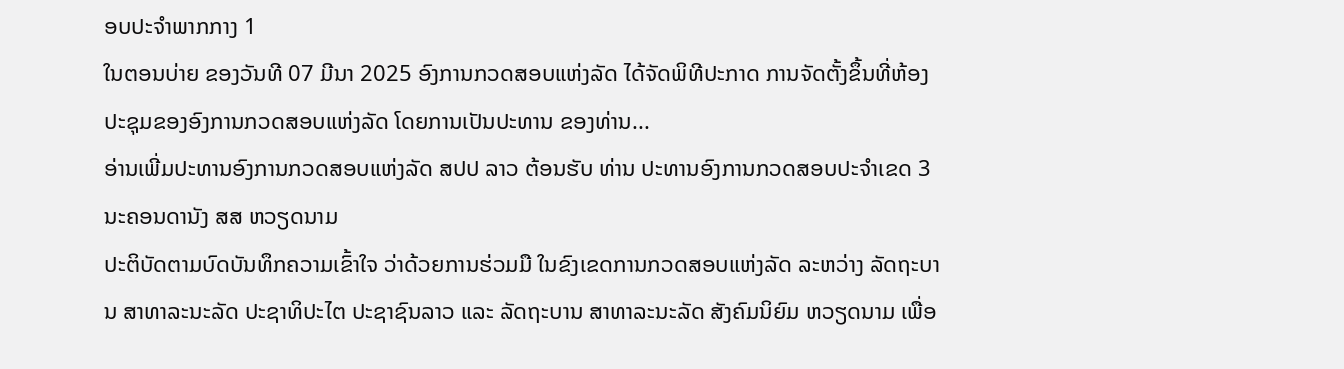ອບປະຈໍາພາກກາງ 1
ໃນຕອນບ່າຍ ຂອງວັນທີ 07 ມີນາ 2025 ອົງການກວດສອບແຫ່ງລັດ ໄດ້ຈັດພິທີປະກາດ ການຈັດຕັ້ງຂຶ້ນທີ່ຫ້ອງປະຊຸມຂອງອົງການກວດສອບແຫ່ງລັດ ໂດຍການເປັນປະທານ ຂອງທ່ານ...
ອ່ານເພີ່ມປະທານອົງການກວດສອບແຫ່ງລັດ ສປປ ລາວ ຕ້ອນຮັບ ທ່ານ ປະທານອົງການກວດສອບປະຈຳເຂດ 3 ນະຄອນດານັງ ສສ ຫວຽດນາມ
ປະຕິບັດຕາມບົດບັນທຶກຄວາມເຂົ້າໃຈ ວ່າດ້ວຍການຮ່ວມມື ໃນຂົງເຂດການກວດສອບແຫ່ງລັດ ລະຫວ່າງ ລັດຖະບານ ສາທາລະນະລັດ ປະຊາທິປະໄຕ ປະຊາຊົນລາວ ແລະ ລັດຖະບານ ສາທາລະນະລັດ ສັງຄົມນິຍົມ ຫວຽດນາມ ເພື່ອ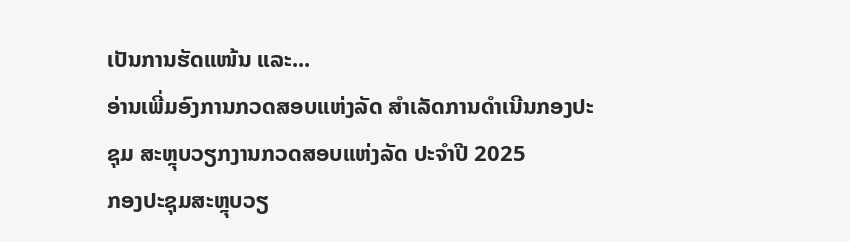ເປັນການຮັດແໜ້ນ ແລະ...
ອ່ານເພີ່ມອົງການກວດສອບແຫ່ງລັດ ສຳເລັດການດຳເນີນກອງປະຊຸມ ສະຫຼຸບວຽກງານກວດສອບແຫ່ງລັດ ປະຈໍາປີ 2025
ກອງປະຊຸມສະຫຼຸບວຽ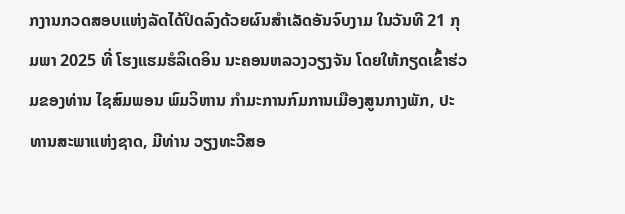ກງານກວດສອບແຫ່ງລັດໄດ້ປິດລົງດ້ວຍຜົນສຳເລັດອັນຈົບງາມ ໃນວັນທີ 21 ກຸມພາ 2025 ທີ່ ໂຮງແຮມຮໍລິເດອິນ ນະຄອນຫລວງວຽງຈັນ ໂດຍໃຫ້ກຽດເຂົ້າຮ່ວມຂອງທ່ານ ໄຊສົມພອນ ພົມວິຫານ ກໍາມະການກົມການເມືອງສູນກາງພັກ, ປະທານສະພາແຫ່ງຊາດ, ມີທ່ານ ວຽງທະວີສອ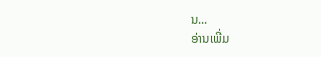ນ...
ອ່ານເພີ່ມ